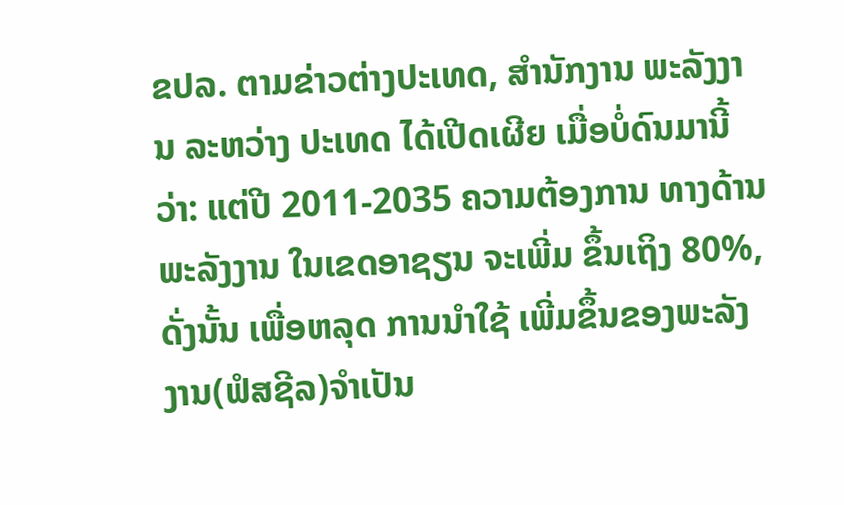ຂປລ. ຕາມຂ່າວຕ່າງປະເທດ, ສຳນັກງານ ພະລັງງານ ລະຫວ່າງ ປະເທດ ໄດ້ເປີດເຜີຍ ເມື່ອບໍ່ດົນມານີ້ວ່າ: ແຕ່ປີ 2011-2035 ຄວາມຕ້ອງການ ທາງດ້ານພະລັງງານ ໃນເຂດອາຊຽນ ຈະເພີ່ມ ຂຶ້ນເຖິງ 80%, ດັ່ງນັ້ນ ເພື່ອຫລຸດ ການນຳໃຊ້ ເພີ່ມຂຶ້ນຂອງພະລັງງານ(ຟໍສຊີລ)ຈຳເປັນ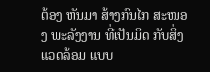ຕ້ອງ ຫັນມາ ສ້າງກົນໄກ ສະໜອງ ພະລັງງານ ທີ່ເປັນມິດ ກັບສິ່ງແວດລ້ອມ ແບບ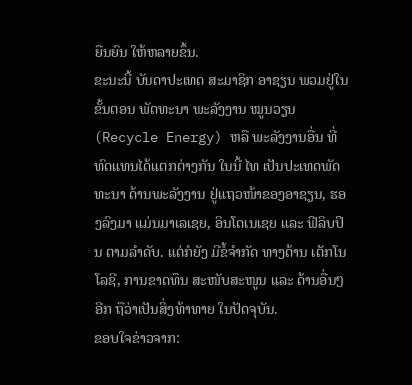ຍືນຍົນ ໃຫ້ຫລາຍຂຶ້ນ.
ຂະນະນີ້ ບັນດາປະເທດ ສະມາຊິກ ອາຊຽນ ພວມຢູ່ໃນຂັ້ນຕອນ ພັດທະນາ ພະລັງງານ ໝູນວຽນ (Recycle Energy) ຫລື ພະລັງງານອື່ນ ທີ່ທົດແທນໄດ້ແຕກຕ່າງກັນ ໃນນີ້ ໄທ ເປັນປະເທດພັດ ທະນາ ດ້ານພະລັງງານ ຢູ່ແຖວໜ້າຂອງອາຊຽນ, ຮອງລົງມາ ແມ່ນມາເລເຊຍ, ອິນໂດເນເຊຍ ແລະ ຟີລິບປິນ ຕາມລຳດັບ. ແຕ່ກໍຍັງ ມີຂໍ້ຈຳກັດ ທາງດ້ານ ເຕັກໂນໂລຊີ, ການຂາດທຶນ ສະໜັບສະໜູນ ແລະ ດ້ານອື່ນໆອີກ ຖືວ່າເປັນສິ່ງທ້າທາຍ ໃນປັດຈຸບັນ.
ຂອບໃຈຂ່າວຈາກ: